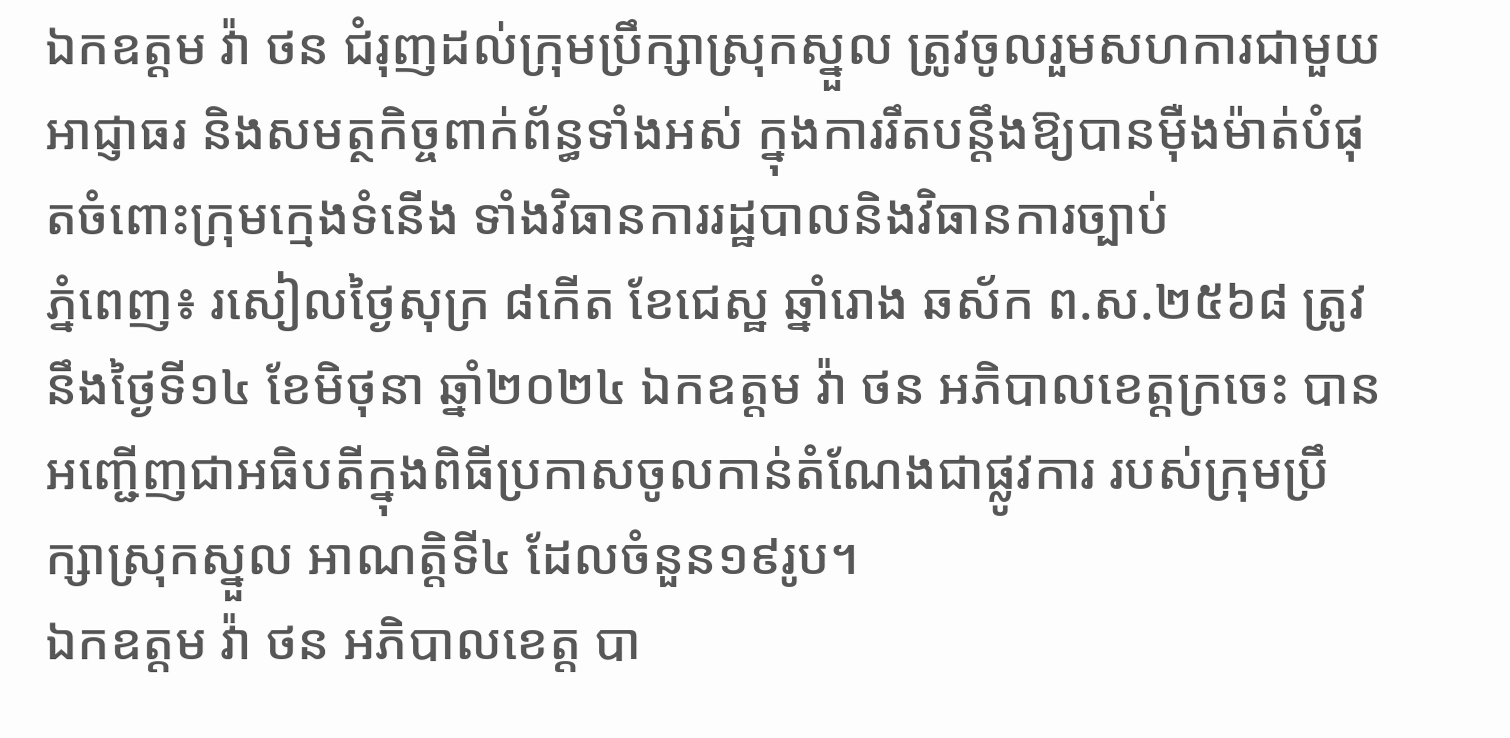ឯកឧត្តម វ៉ា ថន ជំរុញដល់ក្រុមប្រឹក្សាស្រុកស្នួល ត្រូវចូលរួមសហការជាមួយអាជ្ញាធរ និងសមត្ថកិច្ចពាក់ព័ន្ធទាំងអស់ ក្នុងការរឹតបន្តឹងឱ្យបានម៉ឺងម៉ាត់បំផុតចំពោះក្រុមក្មេងទំនើង ទាំងវិធានការរដ្ឋបាលនិងវិធានការច្បាប់
ភ្នំពេញ៖ រសៀលថ្ងៃសុក្រ ៨កើត ខែជេស្ឋ ឆ្នាំរោង ឆស័ក ព.ស.២៥៦៨ ត្រូវនឹងថ្ងៃទី១៤ ខែមិថុនា ឆ្នាំ២០២៤ ឯកឧត្តម វ៉ា ថន អភិបាលខេត្តក្រចេះ បានអញ្ជើញជាអធិបតីក្នុងពិធីប្រកាសចូលកាន់តំណែងជាផ្លូវការ របស់ក្រុមប្រឹក្សាស្រុកស្នួល អាណត្តិទី៤ ដែលចំនួន១៩រូប។
ឯកឧត្តម វ៉ា ថន អភិបាលខេត្ត បា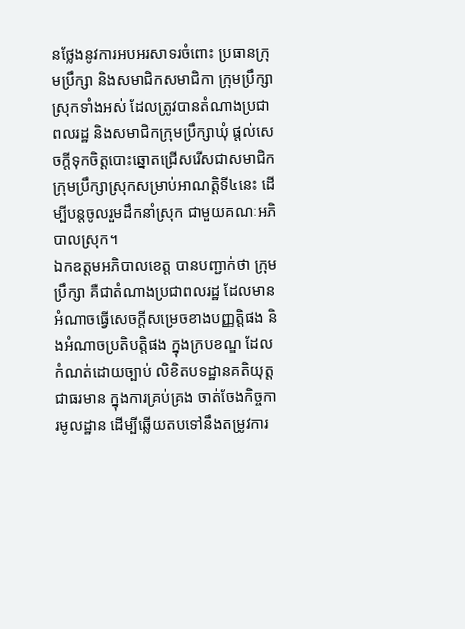នថ្លែងនូវការអបអរសាទរចំពោះ ប្រធានក្រុមប្រឹក្សា និងសមាជិកសមាជិកា ក្រុមប្រឹក្សាស្រុកទាំងអស់ ដែលត្រូវបានតំណាងប្រជាពលរដ្ឋ និងសមាជិកក្រុមប្រឹក្សាឃុំ ផ្តល់សេចក្តីទុកចិត្តបោះឆ្នោតជ្រើសរើសជាសមាជិកក្រុមប្រឹក្សាស្រុកសម្រាប់អាណត្តិទី៤នេះ ដើម្បីបន្តចូលរួមដឹកនាំស្រុក ជាមួយគណៈអភិបាលស្រុក។
ឯកឧត្តមអភិបាលខេត្ត បានបញ្ជាក់ថា ក្រុមប្រឹក្សា គឺជាតំណាងប្រជាពលរដ្ឋ ដែលមានអំណាចធ្វើសេចក្តីសម្រេចខាងបញ្ញត្តិផង និងអំណាចប្រតិបត្តិផង ក្នុងក្របខណ្ឌ ដែលកំណត់ដោយច្បាប់ លិខិតបទដ្ឋានគតិយុត្តជាធរមាន ក្នុងការគ្រប់គ្រង ចាត់ចែងកិច្ចការមូលដ្ឋាន ដើម្បីឆ្លើយតបទៅនឹងតម្រូវការ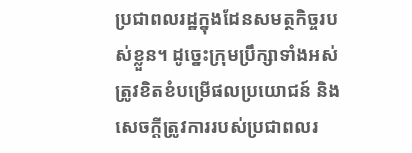ប្រជាពលរដ្ឋក្នុងដែនសមត្ថកិច្ចរបស់ខ្លួន។ ដូច្នេះក្រុមប្រឹក្សាទាំងអស់ ត្រូវខិតខំបម្រើផលប្រយោជន៍ និងសេចក្តីត្រូវការរបស់ប្រជាពលរ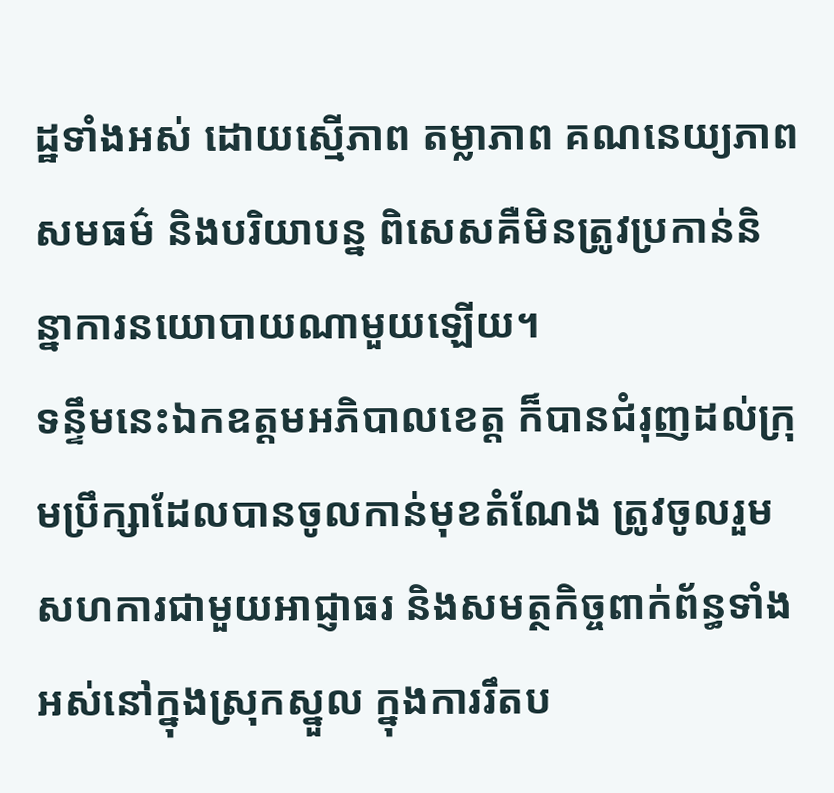ដ្ឋទាំងអស់ ដោយស្មើភាព តម្លាភាព គណនេយ្យភាព សមធម៌ និងបរិយាបន្ន ពិសេសគឺមិនត្រូវប្រកាន់និន្នាការនយោបាយណាមួយឡើយ។
ទន្ទឹមនេះឯកឧត្តមអភិបាលខេត្ត ក៏បានជំរុញដល់ក្រុមប្រឹក្សាដែលបានចូលកាន់មុខតំណែង ត្រូវចូលរួមសហការជាមួយអាជ្ញាធរ និងសមត្ថកិច្ចពាក់ព័ន្ធទាំងអស់នៅក្នុងស្រុកស្នួល ក្នុងការរឹតប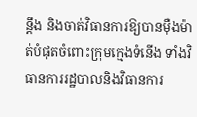ន្តឹង និងចាត់វិធានការឱ្យបានម៉ឺងម៉ាត់បំផុតចំពោះក្រុមក្មេងទំនើង ទាំងវិធានការរដ្ឋបាលនិងវិធានការ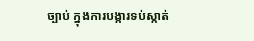ច្បាប់ ក្នុងការបង្ការទប់ស្កាត់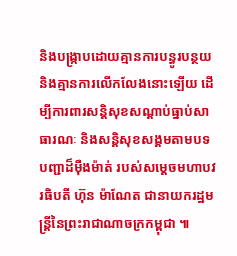និងបង្រ្កាបដោយគ្មានការបន្ធូរបន្ថយ និងគ្មានការលើកលែងនោះឡើយ ដើម្បីការពារសន្តិសុខសណ្តាប់ធ្នាប់សាធារណៈ និងសន្តិសុខសង្គមតាមបទបញ្ជាដ៏ម៉ឺងម៉ាត់ របស់សម្ដេចមហាបវរធិបតី ហ៊ុន ម៉ាណែត ជានាយករដ្ឋមន្ត្រីនៃព្រះរាជាណាចក្រកម្ពុជា ៕